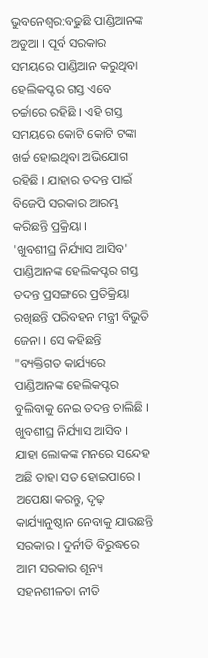ଭୁବନେଶ୍ବର:ବଢୁଛି ପାଣ୍ଡିଆନଙ୍କ ଅଡୁଆ । ପୂର୍ବ ସରକାର ସମୟରେ ପାଣ୍ଡିଆନ କରୁଥିବା ହେଲିକପ୍ଟର ଗସ୍ତ ଏବେ ଚର୍ଚ୍ଚାରେ ରହିଛି । ଏହି ଗସ୍ତ ସମୟରେ କୋଟି କୋଟି ଟଙ୍କା ଖର୍ଚ୍ଚ ହୋଇଥିବା ଅଭିଯୋଗ ରହିଛି । ଯାହାର ତଦନ୍ତ ପାଇଁ ବିଜେପି ସରକାର ଆରମ୍ଭ କରିଛନ୍ତି ପ୍ରକ୍ରିୟା ।
'ଖୁବଶୀଘ୍ର ନିର୍ଯ୍ୟାସ ଆସିବ'
ପାଣ୍ଡିଆନଙ୍କ ହେଲିକପ୍ଟର ଗସ୍ତ ତଦନ୍ତ ପ୍ରସଙ୍ଗରେ ପ୍ରତିକ୍ରିୟା ରଖିଛନ୍ତି ପରିବହନ ମନ୍ତ୍ରୀ ବିଭୁତି ଜେନା । ସେ କହିଛନ୍ତି "ବ୍ୟକ୍ତିଗତ କାର୍ଯ୍ୟରେ ପାଣ୍ଡିଆନଙ୍କ ହେଲିକପ୍ଟର ବୁଲିବାକୁ ନେଇ ତଦନ୍ତ ଚାଲିଛି । ଖୁବଶୀଘ୍ର ନିର୍ଯ୍ୟାସ ଆସିବ । ଯାହା ଲୋକଙ୍କ ମନରେ ସନ୍ଦେହ ଅଛି ତାହା ସତ ହୋଇପାରେ । ଅପେକ୍ଷା କରନ୍ତୁ, ଦୃଢ଼ କାର୍ଯ୍ୟାନୁଷ୍ଠାନ ନେବାକୁ ଯାଉଛନ୍ତି ସରକାର । ଦୁର୍ନୀତି ବିରୁଦ୍ଧରେ ଆମ ସରକାର ଶୂନ୍ୟ ସହନଶୀଳତା ନୀତି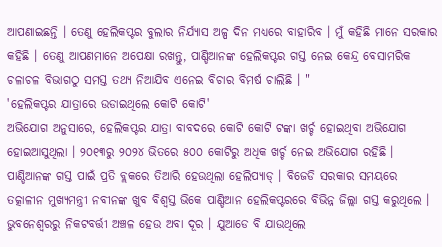ଆପଣାଇଛନ୍ତି । ତେଣୁ ହେଲିକପ୍ଟର ବୁଲାର ନିର୍ଯ୍ୟାସ ଅଳ୍ପ ଦିନ ମଧ୍ୟରେ ବାହାରିବ । ମୁଁ କହିଛି ମାନେ ସରକାର କହିଛି । ତେଣୁ ଆପଣମାନେ ଅପେକ୍ଷା ରଖନ୍ତୁ, ପାଣ୍ଡିଆନଙ୍କ ହେଲିକପ୍ଟର ଗସ୍ତ ନେଇ କେନ୍ଦ୍ର ବେସାମରିକ ଚଳାଚଳ ବିଭାଗଠୁ ସମସ୍ତ ତଥ୍ୟ ନିଆଯିବ ଏନେଇ ବିଚାର ବିମର୍ଷ ଚାଲିଛି । "
'ହେଲିକପ୍ଟର ଯାତ୍ରାରେ ଉଡାଇଥିଲେ କୋଟି କୋଟି'
ଅଭିଯୋଗ ଅନୁସାରେ, ହେଲିକପ୍ଟର ଯାତ୍ରା ବାବଦରେ କୋଟି କୋଟି ଟଙ୍କା ଖର୍ଚ୍ଚ ହୋଇଥିବା ଅଭିଯୋଗ ହୋଇଆସୁଥିଲା । ୨୦୧୩ରୁ ୨୦୨୪ ଭିତରେ ୫୦୦ କୋଟିରୁ ଅଧିକ ଖର୍ଚ୍ଚ ନେଇ ଅଭିଯୋଗ ରହିଛି । ପାଣ୍ଡିଆନଙ୍କ ଗସ୍ତ ପାଇଁ ପ୍ରତି ବ୍ଲକରେ ତିଆରି ହେଉଥିଲା ହେଲିପ୍ୟାଡ୍ । ବିଜେଡି ସରକାର ସମୟରେ ତତ୍କାଳୀନ ମୁଖ୍ୟମନ୍ତ୍ରୀ ନବୀନଙ୍କ ଖୁବ ବିଶ୍ବସ୍ତ ଭିକେ ପାଣ୍ଡିଆନ ହେଲିକପ୍ଟରରେ ବିଭିନ୍ନ ଜିଲ୍ଲା ଗସ୍ତ କରୁଥିଲେ । ଭୁବନେଶ୍ୱରରୁ ନିକଟବର୍ତ୍ତୀ ଅଞ୍ଚଳ ହେଉ ଅବା ଦୂର । ଯୁଆଡେ ବି ଯାଉଥିଲେ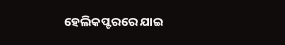ହେଲିକପ୍ଟରରେ ଯାଇ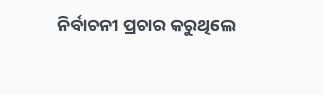ନିର୍ବାଚନୀ ପ୍ରଚାର କରୁଥିଲେ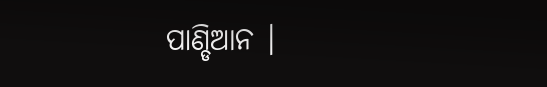ପାଣ୍ଡିଆନ ।